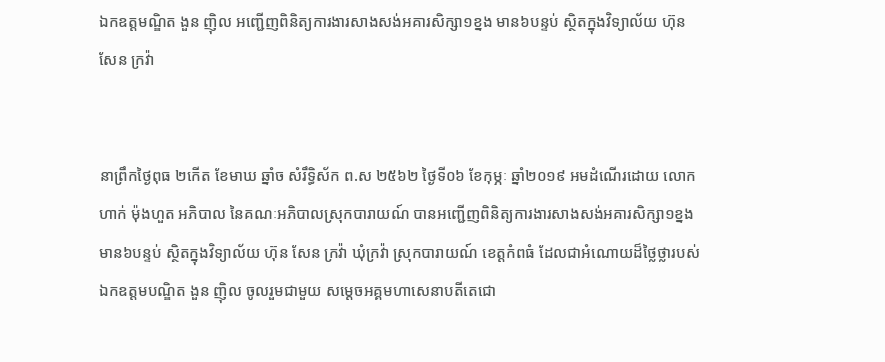ឯកឧត្តមណ្ឌិត ងួន ញ៉ិល អញ្ជើញពិនិត្យការងារសាងសង់អគារសិក្សា១ខ្នង មាន៦បន្ទប់ ស្ថិតក្នុងវិទ្យាល័យ ហ៊ុន សែន ក្រវ៉ា


នាព្រឹកថ្ងៃពុធ ២កើត ខែមាឃ ឆ្នាំច សំរឹទ្ធិស័ក ព.ស ២៥៦២ ថ្ងៃទី០៦ ខែកុម្ភៈ ឆ្នាំ២០១៩ អមដំណើរដោយ លោក ហាក់ ម៉ុងហួត អភិបាល នៃគណៈអភិបាលស្រុកបារាយណ៍ បានអញ្ជើញពិនិត្យការងារសាងសង់អគារសិក្សា១ខ្នង មាន៦បន្ទប់ ស្ថិតក្នុងវិទ្យាល័យ ហ៊ុន សែន ក្រវ៉ា ឃុំក្រវ៉ា ស្រុកបារាយណ៍ ខេត្តកំពធំ ដែលជាអំណោយដ៏ថ្លៃថ្លារបស់ ឯកឧត្តមបណ្ឌិត ងួន ញ៉ិល ចូលរួមជាមួយ សម្តេចអគ្គមហាសេនាបតីតេជោ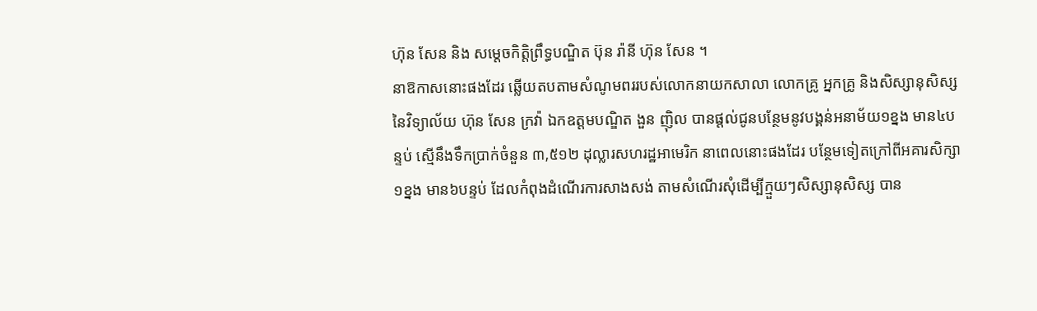ហ៊ុន សែន និង សម្តេចកិត្តិព្រឹទ្ធបណ្ឌិត ប៊ុន រ៉ានី ហ៊ុន សែន ។
នាឱកាសនោះផងដែរ ឆ្លើយតបតាមសំណូមពររបស់លោកនាយកសាលា លោកគ្រូ អ្នកគ្រូ និងសិស្សានុសិស្ស នៃវិទ្យាល័យ ហ៊ុន សែន ក្រវ៉ា ឯកឧត្តមបណ្ឌិត ងួន ញ៉ិល បានផ្តល់ជូនបន្ថែមនូវបង្គន់អនាម័យ១ខ្នង មាន៤បន្ទប់ ស្មើនឹងទឹកប្រាក់ចំនួន ៣,៥១២ ដុល្លារសហរដ្ឋអាមេរិក នាពេលនោះផងដែរ បន្ថែមទៀតក្រៅពីអគារសិក្សា១ខ្នង មាន៦បន្ទប់ ដែលកំពុងដំណើរការសាងសង់ តាមសំណើរសុំដើម្បីក្មួយៗសិស្សានុសិស្ស បាន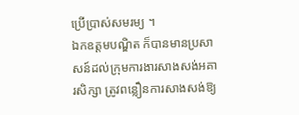ប្រើប្រាស់សមរម្យ ។
ឯកឧត្តមបណ្ឌិត ក៏បានមានប្រសាសន៍ដល់ក្រុមការងារសាងសង់អគារសិក្សា ត្រូវពន្លឿនការសាងសង់ឱ្យ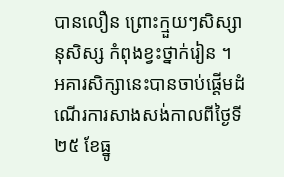បានលឿន ព្រោះក្មួយៗសិស្សានុសិស្ស កំពុងខ្វះថ្នាក់រៀន ។
អគារសិក្សានេះបានចាប់ផ្តើមដំណើរការសាងសង់កាលពីថ្ងៃទី២៥ ខែធ្នូ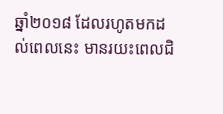ឆ្នាំ២០១៨ ដែលរហូតមកដល់ពេលនេះ មានរយះពេលជិ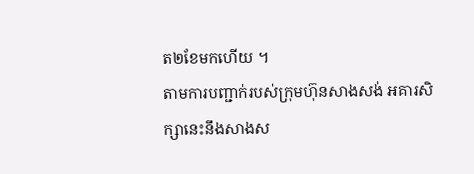ត២ខែមកហើយ ។
តាមការបញ្ជាក់របស់ក្រុមហ៊ុនសាងសង់ អគារសិក្សានេះនឹងសាងស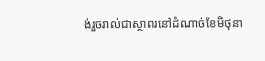ង់រួចរាល់ជាស្ថាពរនៅដំណាច់ខែមិថុនា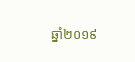ឆ្នាំ២០១៩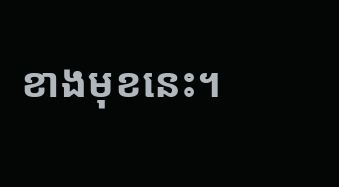ខាងមុខនេះ។